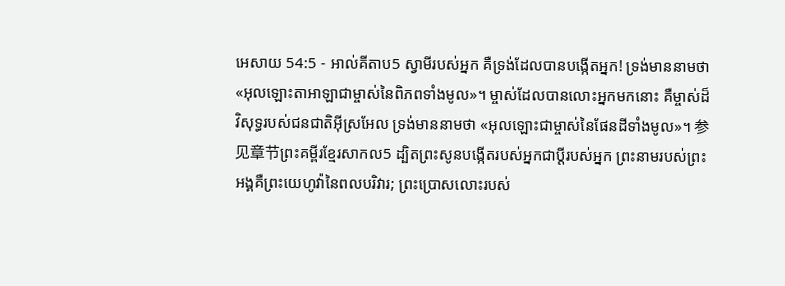អេសាយ 54:5 - អាល់គីតាប5 ស្វាមីរបស់អ្នក គឺទ្រង់ដែលបានបង្កើតអ្នក! ទ្រង់មាននាមថា «អុលឡោះតាអាឡាជាម្ចាស់នៃពិភពទាំងមូល»។ ម្ចាស់ដែលបានលោះអ្នកមកនោះ គឺម្ចាស់ដ៏វិសុទ្ធរបស់ជនជាតិអ៊ីស្រអែល ទ្រង់មាននាមថា «អុលឡោះជាម្ចាស់នៃផែនដីទាំងមូល»។ 参见章节ព្រះគម្ពីរខ្មែរសាកល5 ដ្បិតព្រះសូនបង្កើតរបស់អ្នកជាប្ដីរបស់អ្នក ព្រះនាមរបស់ព្រះអង្គគឺព្រះយេហូវ៉ានៃពលបរិវារ; ព្រះប្រោសលោះរបស់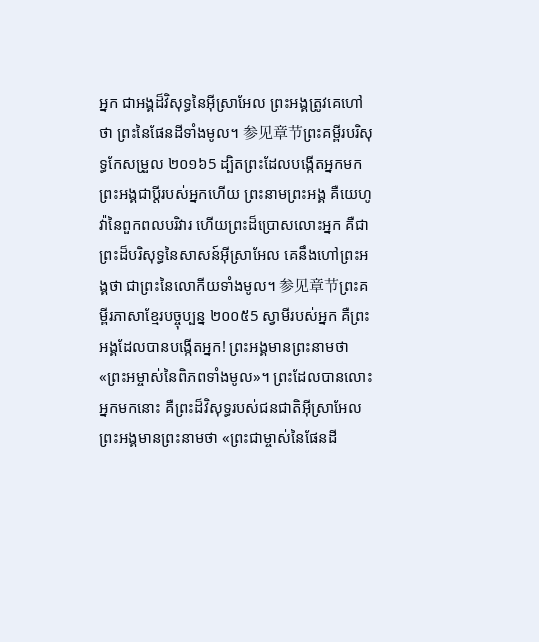អ្នក ជាអង្គដ៏វិសុទ្ធនៃអ៊ីស្រាអែល ព្រះអង្គត្រូវគេហៅថា ព្រះនៃផែនដីទាំងមូល។ 参见章节ព្រះគម្ពីរបរិសុទ្ធកែសម្រួល ២០១៦5 ដ្បិតព្រះដែលបង្កើតអ្នកមក ព្រះអង្គជាប្តីរបស់អ្នកហើយ ព្រះនាមព្រះអង្គ គឺយេហូវ៉ានៃពួកពលបរិវារ ហើយព្រះដ៏ប្រោសលោះអ្នក គឺជាព្រះដ៏បរិសុទ្ធនៃសាសន៍អ៊ីស្រាអែល គេនឹងហៅព្រះអង្គថា ជាព្រះនៃលោកីយទាំងមូល។ 参见章节ព្រះគម្ពីរភាសាខ្មែរបច្ចុប្បន្ន ២០០៥5 ស្វាមីរបស់អ្នក គឺព្រះអង្គដែលបានបង្កើតអ្នក! ព្រះអង្គមានព្រះនាមថា «ព្រះអម្ចាស់នៃពិភពទាំងមូល»។ ព្រះដែលបានលោះអ្នកមកនោះ គឺព្រះដ៏វិសុទ្ធរបស់ជនជាតិអ៊ីស្រាអែល ព្រះអង្គមានព្រះនាមថា «ព្រះជាម្ចាស់នៃផែនដី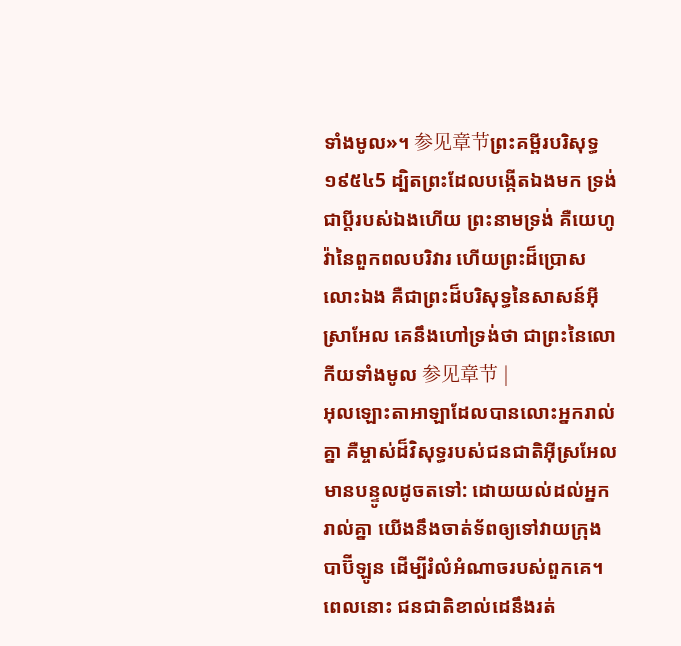ទាំងមូល»។ 参见章节ព្រះគម្ពីរបរិសុទ្ធ ១៩៥៤5 ដ្បិតព្រះដែលបង្កើតឯងមក ទ្រង់ជាប្ដីរបស់ឯងហើយ ព្រះនាមទ្រង់ គឺយេហូវ៉ានៃពួកពលបរិវារ ហើយព្រះដ៏ប្រោសលោះឯង គឺជាព្រះដ៏បរិសុទ្ធនៃសាសន៍អ៊ីស្រាអែល គេនឹងហៅទ្រង់ថា ជាព្រះនៃលោកីយទាំងមូល 参见章节 |
អុលឡោះតាអាឡាដែលបានលោះអ្នករាល់គ្នា គឺម្ចាស់ដ៏វិសុទ្ធរបស់ជនជាតិអ៊ីស្រអែល មានបន្ទូលដូចតទៅ: ដោយយល់ដល់អ្នករាល់គ្នា យើងនឹងចាត់ទ័ពឲ្យទៅវាយក្រុងបាប៊ីឡូន ដើម្បីរំលំអំណាចរបស់ពួកគេ។ ពេលនោះ ជនជាតិខាល់ដេនឹងរត់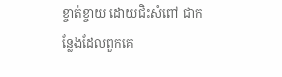ខ្ចាត់ខ្ចាយ ដោយជិះសំពៅ ជាកន្លែងដែលពួកគេ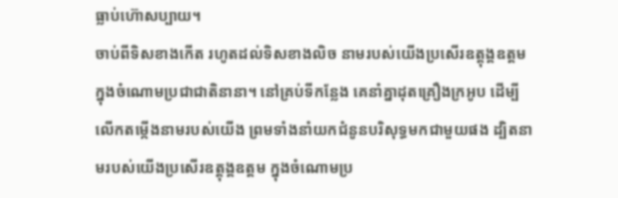ធ្លាប់ហ៊ោសប្បាយ។
ចាប់ពីទិសខាងកើត រហូតដល់ទិសខាងលិច នាមរបស់យើងប្រសើរឧត្ដុង្គឧត្ដម ក្នុងចំណោមប្រជាជាតិនានា។ នៅគ្រប់ទីកន្លែង គេនាំគ្នាដុតគ្រឿងក្រអូប ដើម្បីលើកតម្កើងនាមរបស់យើង ព្រមទាំងនាំយកជំនូនបរិសុទ្ធមកជាមួយផង ដ្បិតនាមរបស់យើងប្រសើរឧត្ដុង្គឧត្ដម ក្នុងចំណោមប្រ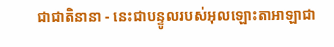ជាជាតិនានា - នេះជាបន្ទូលរបស់អុលឡោះតាអាឡាជា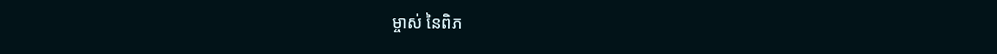ម្ចាស់ នៃពិភ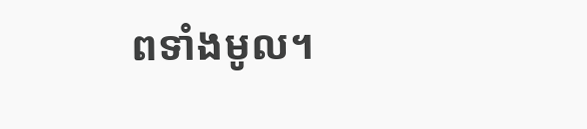ពទាំងមូល។